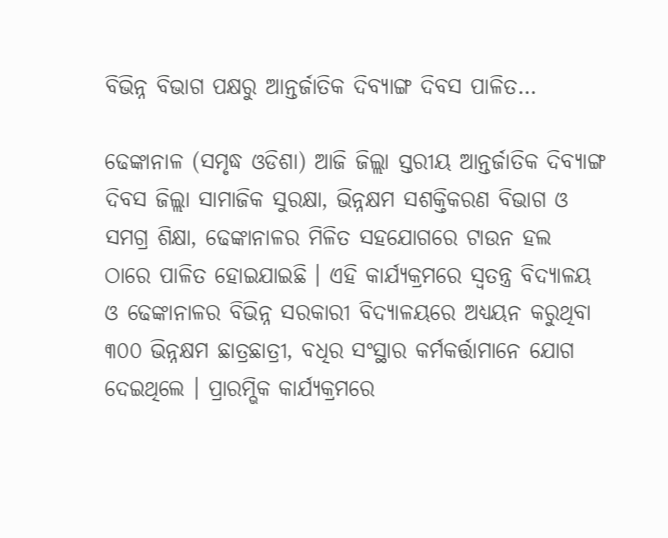ବିଭିନ୍ନ ବିଭାଗ ପକ୍ଷରୁ ଆନ୍ତର୍ଜାତିକ ଦିବ୍ୟାଙ୍ଗ ଦିବସ ପାଳିତ…

ଢେଙ୍କାନାଳ (ସମୃଦ୍ଧ ଓଡିଶା) ଆଜି ଜିଲ୍ଲା ସ୍ତରୀୟ ଆନ୍ତର୍ଜାତିକ ଦିବ୍ୟାଙ୍ଗ ଦିବସ ଜିଲ୍ଲା ସାମାଜିକ ସୁରକ୍ଷା, ଭିନ୍ନକ୍ଷମ ସଶକ୍ତିକରଣ ବିଭାଗ ଓ ସମଗ୍ର ଶିକ୍ଷା, ଢେଙ୍କାନାଳର ମିଳିତ ସହଯୋଗରେ ଟାଉନ ହଲ ଠାରେ ପାଳିତ ହୋଇଯାଇଛି । ଏହି କାର୍ଯ୍ୟକ୍ରମରେ ସ୍ଵତନ୍ତ୍ର ବିଦ୍ୟାଳୟ ଓ ଢେଙ୍କାନାଳର ବିଭିନ୍ନ ସରକାରୀ ବିଦ୍ୟାଳୟରେ ଅଧ୍ୟୟନ କରୁଥିବା ୩୦୦ ଭିନ୍ନକ୍ଷମ ଛାତ୍ରଛାତ୍ରୀ, ବଧିର ସଂସ୍ଥାର କର୍ମକର୍ତ୍ତାମାନେ ଯୋଗ ଦେଇଥିଲେ । ପ୍ରାରମ୍ଭିକ କାର୍ଯ୍ୟକ୍ରମରେ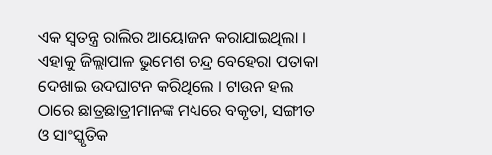ଏକ ସ୍ଵତନ୍ତ୍ର ରାଲିର ଆୟୋଜନ କରାଯାଇଥିଲା । ଏହାକୁ ଜିଲ୍ଲାପାଳ ଭୁମେଶ ଚନ୍ଦ୍ର ବେହେରା ପତାକା ଦେଖାଇ ଉଦଘାଟନ କରିଥିଲେ । ଟାଉନ ହଲ ଠାରେ ଛାତ୍ରଛାତ୍ରୀମାନଙ୍କ ମଧ୍ୟରେ ବକୃତା, ସଙ୍ଗୀତ ଓ ସାଂସ୍କୃତିକ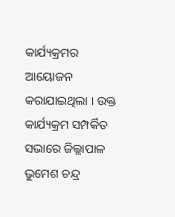କାର୍ଯ୍ୟକ୍ରମର ଆୟୋଜନ କରାଯାଇଥିଲା । ଉକ୍ତ କାର୍ଯ୍ୟକ୍ରମ ସମ୍ପର୍କିତ ସଭାରେ ଜିଲ୍ଲାପାଳ ଭୁମେଶ ଚନ୍ଦ୍ର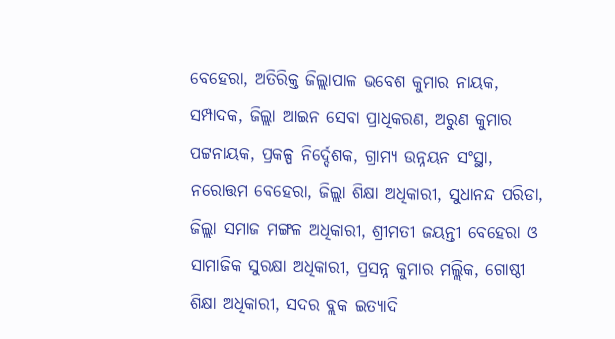ବେହେରା, ଅତିରିକ୍ତ ଜିଲ୍ଲାପାଳ ଭବେଶ କୁମାର ନାୟକ, ସମ୍ପାଦକ, ଜିଲ୍ଲା ଆଇନ ସେବା ପ୍ରାଧିକରଣ, ଅରୁଣ କୁମାର ପଟ୍ଟନାୟକ, ପ୍ରକଳ୍ପ ନିର୍ଦ୍ଦେଶକ, ଗ୍ରାମ୍ୟ ଉନ୍ନୟନ ସଂସ୍ଥା, ନରୋତ୍ତମ ବେହେରା, ଜିଲ୍ଲା ଶିକ୍ଷା ଅଧିକାରୀ, ସୁଧାନନ୍ଦ ପରିଡା, ଜିଲ୍ଲା ସମାଜ ମଙ୍ଗଳ ଅଧିକାରୀ, ଶ୍ରୀମତୀ ଜୟନ୍ତୀ ବେହେରା ଓ ସାମାଜିକ ସୁରକ୍ଷା ଅଧିକାରୀ, ପ୍ରସନ୍ନ କୁମାର ମଲ୍ଲିକ, ଗୋଷ୍ଠୀ ଶିକ୍ଷା ଅଧିକାରୀ, ସଦର ବ୍ଲକ ଇତ୍ୟାଦି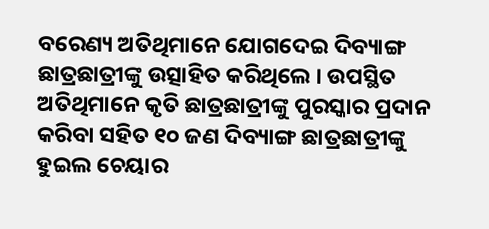ବରେଣ୍ୟ ଅତିଥିମାନେ ଯୋଗଦେଇ ଦିବ୍ୟାଙ୍ଗ ଛାତ୍ରଛାତ୍ରୀଙ୍କୁ ଉତ୍ସାହିତ କରିଥିଲେ । ଉପସ୍ଥିତ ଅତିଥିମାନେ କୃତି ଛାତ୍ରଛାତ୍ରୀଙ୍କୁ ପୁରସ୍କାର ପ୍ରଦାନ କରିବା ସହିତ ୧୦ ଜଣ ଦିବ୍ୟାଙ୍ଗ ଛାତ୍ରଛାତ୍ରୀଙ୍କୁ ହୁଇଲ ଚେୟାର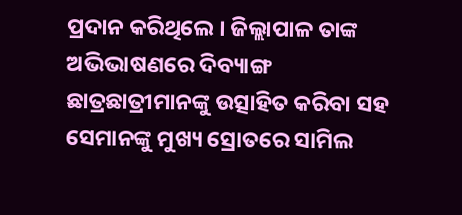ପ୍ରଦାନ କରିଥିଲେ । ଜିଲ୍ଲାପାଳ ତାଙ୍କ ଅଭିଭାଷଣରେ ଦିବ୍ୟାଙ୍ଗ ଛାତ୍ରଛାତ୍ରୀମାନଙ୍କୁ ଉତ୍ସାହିତ କରିବା ସହ ସେମାନଙ୍କୁ ମୁଖ୍ୟ ସ୍ରୋତରେ ସାମିଲ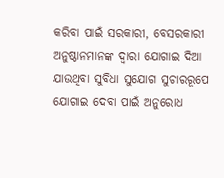କରିବା ପାଇଁ ସରକାରୀ, ବେସରକାରୀ ଅନୁଷ୍ଠାନମାନଙ୍କ ଦ୍ଵାରା ଯୋଗାଇ ଦିଆ ଯାଉଥିବା ସୁବିଧା ସୁଯୋଗ ସୁଚାରରୂପେ ଯୋଗାଇ ଦେବା ପାଇଁ ଅନୁରୋଧ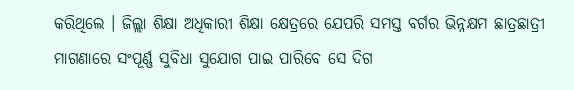କରିଥିଲେ । ଜିଲ୍ଲା ଶିକ୍ଷା ଅଧିକାରୀ ଶିକ୍ଷା କ୍ଷେତ୍ରରେ ଯେପରି ସମସ୍ତ ବର୍ଗର ଭିନ୍ନକ୍ଷମ ଛାତ୍ରଛାତ୍ରୀ ମାଗଣାରେ ସଂପୂର୍ଣ୍ଣ ସୁବିଧା ସୁଯୋଗ ପାଇ ପାରିବେ ସେ ଦିଗ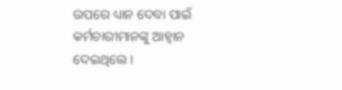ଉପରେ ଧ୍ୟାନ ଦେବା ପାଇଁ କର୍ମଚାରୀମାନଙ୍କୁ ଆହ୍ଵାନ ଦେଇଥିଲେ ।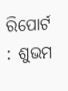ରିପୋର୍ଟ : ଶୁଭମ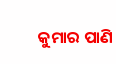କୁମାର ପାଣି